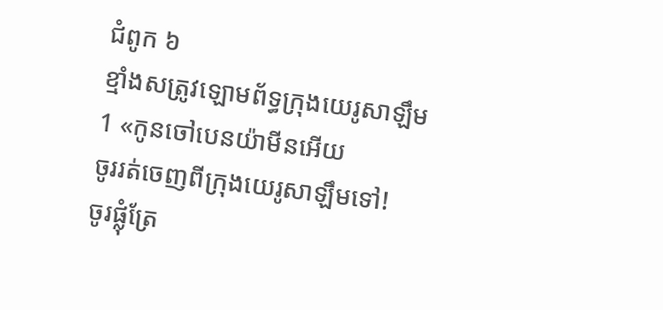ជំពូក ៦
ខ្មាំងសត្រូវឡោមព័ទ្ធក្រុងយេរូសាឡឹម
1 «កូនចៅបេនយ៉ាមីនអើយ
ចូររត់ចេញពីក្រុងយេរូសាឡឹមទៅ!
ចូរផ្លុំត្រែ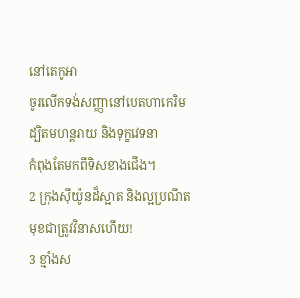នៅតេកូអា
ចូរលើកទង់សញ្ញានៅបេតហាកេរិម
ដ្បិតមហន្តរាយ និងទុក្ខវេទនា
កំពុងតែមកពីទិសខាងជើង។
2 ក្រុងស៊ីយ៉ូនដ៏ស្អាត និងល្អប្រណីត
មុខជាត្រូវវិនាសហើយ!
3 ខ្មាំងស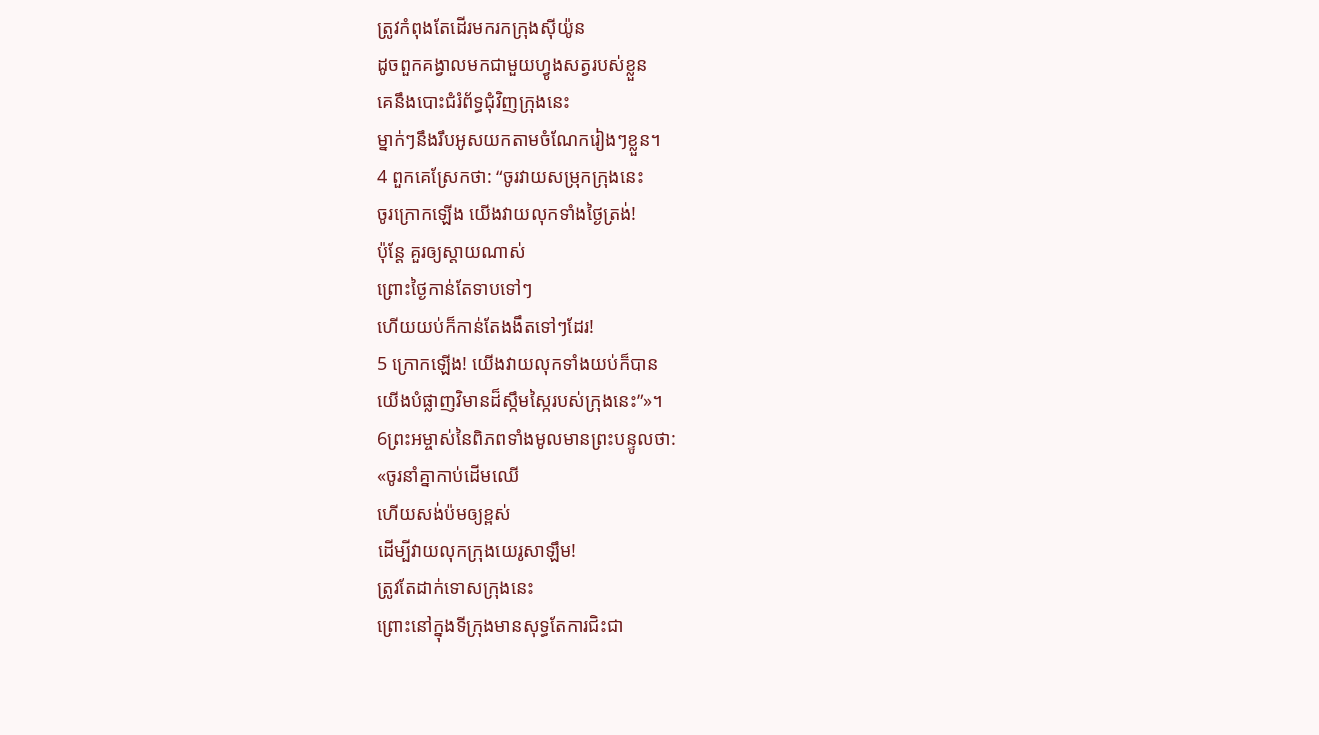ត្រូវកំពុងតែដើរមករកក្រុងស៊ីយ៉ូន
ដូចពួកគង្វាលមកជាមួយហ្វូងសត្វរបស់ខ្លួន
គេនឹងបោះជំរំព័ទ្ធជុំវិញក្រុងនេះ
ម្នាក់ៗនឹងរឹបអូសយកតាមចំណែករៀងៗខ្លួន។
4 ពួកគេស្រែកថា: “ចូរវាយសម្រុកក្រុងនេះ
ចូរក្រោកឡើង យើងវាយលុកទាំងថ្ងៃត្រង់!
ប៉ុន្តែ គួរឲ្យស្តាយណាស់
ព្រោះថ្ងៃកាន់តែទាបទៅៗ
ហើយយប់ក៏កាន់តែងងឹតទៅៗដែរ!
5 ក្រោកឡើង! យើងវាយលុកទាំងយប់ក៏បាន
យើងបំផ្លាញវិមានដ៏ស្កឹមស្កៃរបស់ក្រុងនេះ”»។
6ព្រះអម្ចាស់នៃពិភពទាំងមូលមានព្រះបន្ទូលថា:
«ចូរនាំគ្នាកាប់ដើមឈើ
ហើយសង់ប៉មឲ្យខ្ពស់
ដើម្បីវាយលុកក្រុងយេរូសាឡឹម!
ត្រូវតែដាក់ទោសក្រុងនេះ
ព្រោះនៅក្នុងទីក្រុងមានសុទ្ធតែការជិះជា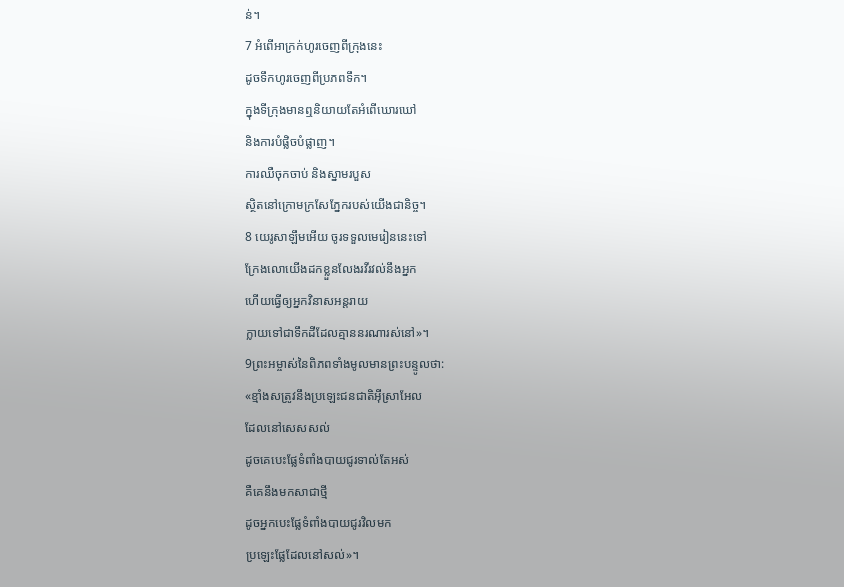ន់។
7 អំពើអាក្រក់ហូរចេញពីក្រុងនេះ
ដូចទឹកហូរចេញពីប្រភពទឹក។
ក្នុងទីក្រុងមានឮនិយាយតែអំពើឃោរឃៅ
និងការបំផ្លិចបំផ្លាញ។
ការឈឺចុកចាប់ និងស្នាមរបួស
ស្ថិតនៅក្រោមក្រសែភ្នែករបស់យើងជានិច្ច។
8 យេរូសាឡឹមអើយ ចូរទទួលមេរៀននេះទៅ
ក្រែងលោយើងដកខ្លួនលែងរវីរវល់នឹងអ្នក
ហើយធ្វើឲ្យអ្នកវិនាសអន្តរាយ
ក្លាយទៅជាទឹកដីដែលគ្មាននរណារស់នៅ»។
9ព្រះអម្ចាស់នៃពិភពទាំងមូលមានព្រះបន្ទូលថា:
«ខ្មាំងសត្រូវនឹងប្រឡេះជនជាតិអ៊ីស្រាអែល
ដែលនៅសេសសល់
ដូចគេបេះផ្លែទំពាំងបាយជូរទាល់តែអស់
គឺគេនឹងមកសាជាថ្មី
ដូចអ្នកបេះផ្លែទំពាំងបាយជូរវិលមក
ប្រឡេះផ្លែដែលនៅសល់»។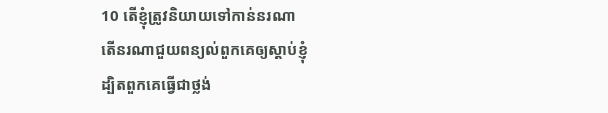10 តើខ្ញុំត្រូវនិយាយទៅកាន់នរណា
តើនរណាជួយពន្យល់ពួកគេឲ្យស្ដាប់ខ្ញុំ
ដ្បិតពួកគេធ្វើជាថ្លង់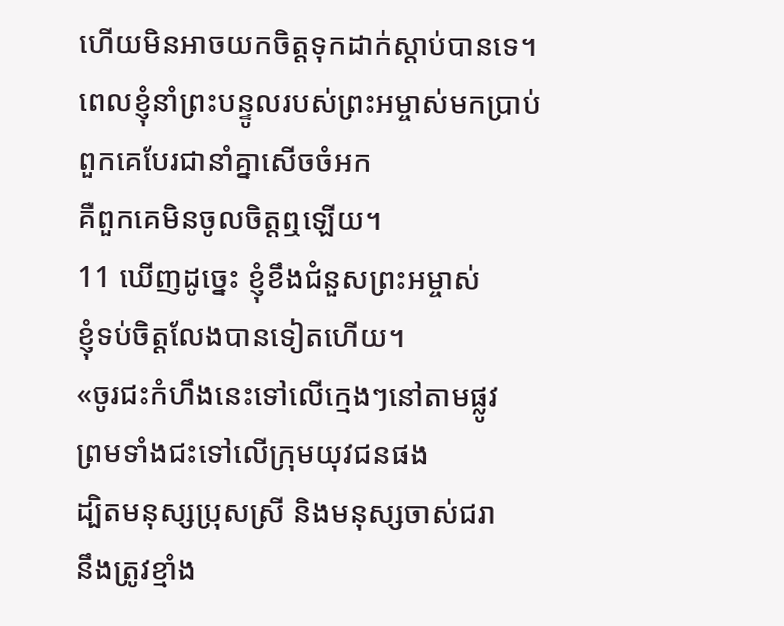ហើយមិនអាចយកចិត្តទុកដាក់ស្ដាប់បានទេ។
ពេលខ្ញុំនាំព្រះបន្ទូលរបស់ព្រះអម្ចាស់មកប្រាប់
ពួកគេបែរជានាំគ្នាសើចចំអក
គឺពួកគេមិនចូលចិត្តឮឡើយ។
11 ឃើញដូច្នេះ ខ្ញុំខឹងជំនួសព្រះអម្ចាស់
ខ្ញុំទប់ចិត្តលែងបានទៀតហើយ។
«ចូរជះកំហឹងនេះទៅលើក្មេងៗនៅតាមផ្លូវ
ព្រមទាំងជះទៅលើក្រុមយុវជនផង
ដ្បិតមនុស្សប្រុសស្រី និងមនុស្សចាស់ជរា
នឹងត្រូវខ្មាំង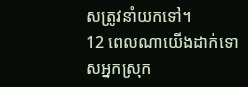សត្រូវនាំយកទៅ។
12 ពេលណាយើងដាក់ទោសអ្នកស្រុក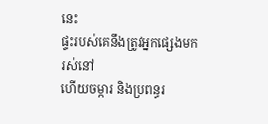នេះ
ផ្ទះរបស់គេនឹងត្រូវអ្នកផ្សេងមករស់នៅ
ហើយចម្ការ និងប្រពន្ធរ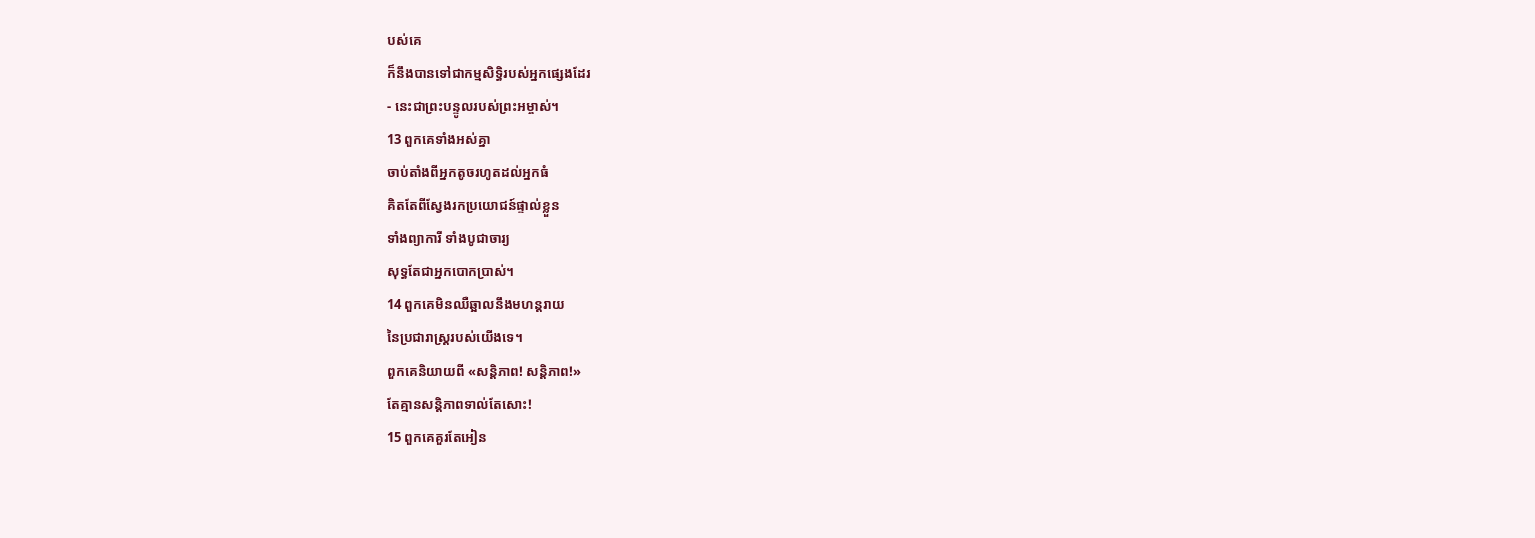បស់គេ
ក៏នឹងបានទៅជាកម្មសិទ្ធិរបស់អ្នកផ្សេងដែរ
- នេះជាព្រះបន្ទូលរបស់ព្រះអម្ចាស់។
13 ពួកគេទាំងអស់គ្នា
ចាប់តាំងពីអ្នកតូចរហូតដល់អ្នកធំ
គិតតែពីស្វែងរកប្រយោជន៍ផ្ទាល់ខ្លួន
ទាំងព្យាការី ទាំងបូជាចារ្យ
សុទ្ធតែជាអ្នកបោកប្រាស់។
14 ពួកគេមិនឈឺឆ្អាលនឹងមហន្តរាយ
នៃប្រជារាស្ដ្ររបស់យើងទេ។
ពួកគេនិយាយពី «សន្តិភាព! សន្តិភាព!»
តែគ្មានសន្តិភាពទាល់តែសោះ!
15 ពួកគេគួរតែអៀន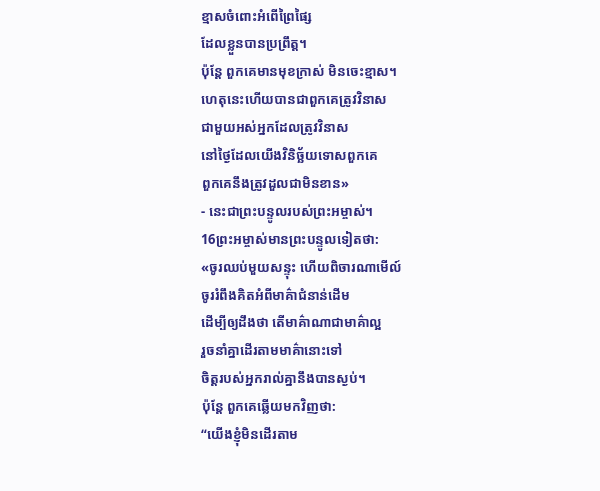ខ្មាសចំពោះអំពើព្រៃផ្សៃ
ដែលខ្លួនបានប្រព្រឹត្ត។
ប៉ុន្តែ ពួកគេមានមុខក្រាស់ មិនចេះខ្មាស។
ហេតុនេះហើយបានជាពួកគេត្រូវវិនាស
ជាមួយអស់អ្នកដែលត្រូវវិនាស
នៅថ្ងៃដែលយើងវិនិច្ឆ័យទោសពួកគេ
ពួកគេនឹងត្រូវដួលជាមិនខាន»
- នេះជាព្រះបន្ទូលរបស់ព្រះអម្ចាស់។
16ព្រះអម្ចាស់មានព្រះបន្ទូលទៀតថា:
«ចូរឈប់មួយសន្ទុះ ហើយពិចារណាមើល៍
ចូររំពឹងគិតអំពីមាគ៌ាជំនាន់ដើម
ដើម្បីឲ្យដឹងថា តើមាគ៌ាណាជាមាគ៌ាល្អ
រួចនាំគ្នាដើរតាមមាគ៌ានោះទៅ
ចិត្តរបស់អ្នករាល់គ្នានឹងបានស្ងប់។
ប៉ុន្តែ ពួកគេឆ្លើយមកវិញថា:
“យើងខ្ញុំមិនដើរតាម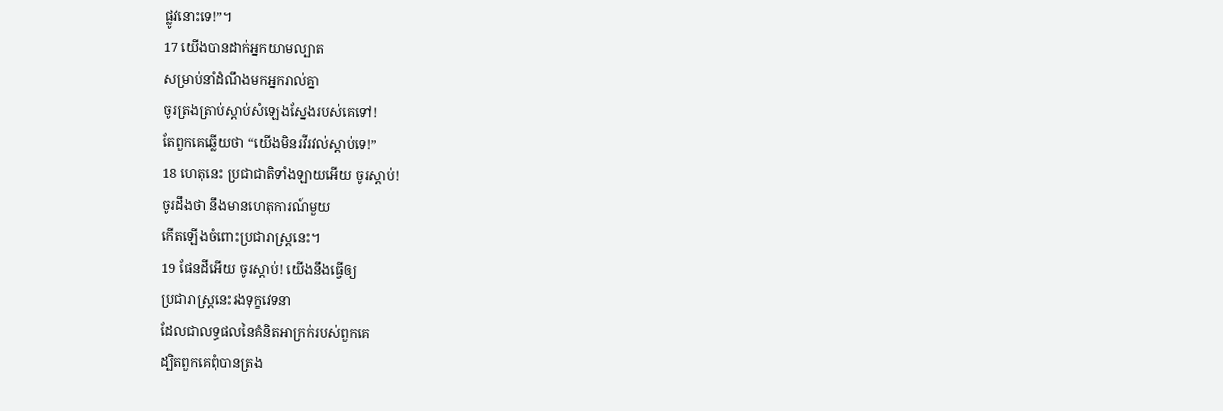ផ្លូវនោះទេ!”។
17 យើងបានដាក់អ្នកយាមល្បាត
សម្រាប់នាំដំណឹងមកអ្នករាល់គ្នា
ចូរត្រងត្រាប់ស្ដាប់សំឡេងស្នែងរបស់គេទៅ!
តែពួកគេឆ្លើយថា “យើងមិនរវីរវល់ស្ដាប់ទេ!”
18 ហេតុនេះ ប្រជាជាតិទាំងឡាយអើយ ចូរស្ដាប់!
ចូរដឹងថា នឹងមានហេតុការណ៍មួយ
កើតឡើងចំពោះប្រជារាស្ដ្រនេះ។
19 ផែនដីអើយ ចូរស្ដាប់! យើងនឹងធ្វើឲ្យ
ប្រជារាស្ដ្រនេះរងទុក្ខវេទនា
ដែលជាលទ្ធផលនៃគំនិតអាក្រក់របស់ពួកគេ
ដ្បិតពួកគេពុំបានត្រង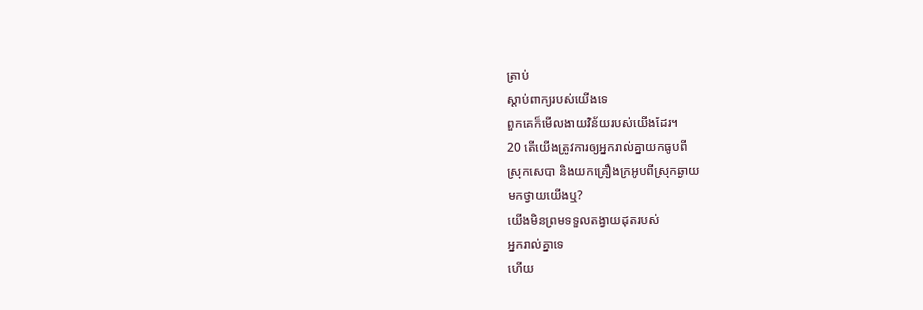ត្រាប់
ស្ដាប់ពាក្យរបស់យើងទេ
ពួកគេក៏មើលងាយវិន័យរបស់យើងដែរ។
20 តើយើងត្រូវការឲ្យអ្នករាល់គ្នាយកធូបពី
ស្រុកសេបា និងយកគ្រឿងក្រអូបពីស្រុកឆ្ងាយ
មកថ្វាយយើងឬ?
យើងមិនព្រមទទួលតង្វាយដុតរបស់
អ្នករាល់គ្នាទេ
ហើយ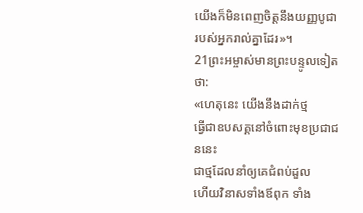យើងក៏មិនពេញចិត្តនឹងយញ្ញបូជា
របស់អ្នករាល់គ្នាដែរ»។
21ព្រះអម្ចាស់មានព្រះបន្ទូលទៀតថា:
«ហេតុនេះ យើងនឹងដាក់ថ្ម
ធ្វើជាឧបសគ្គនៅចំពោះមុខប្រជាជននេះ
ជាថ្មដែលនាំឲ្យគេជំពប់ដួល
ហើយវិនាសទាំងឪពុក ទាំង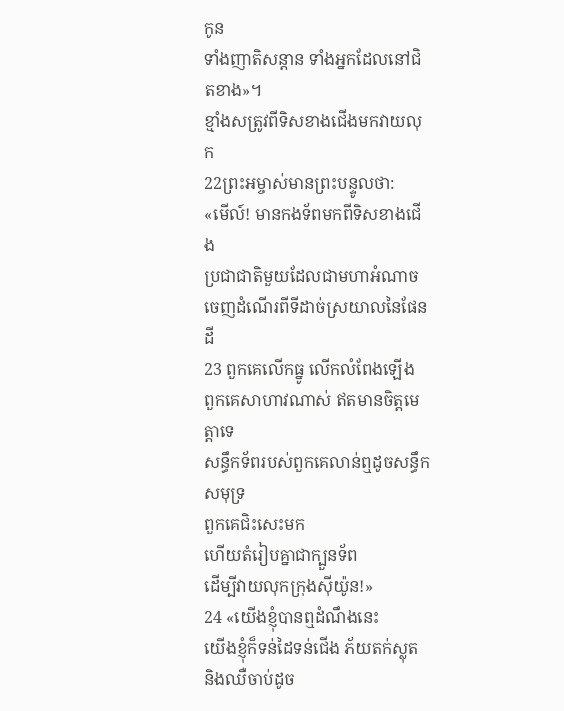កូន
ទាំងញាតិសន្ដាន ទាំងអ្នកដែលនៅជិតខាង»។
ខ្មាំងសត្រូវពីទិសខាងជើងមកវាយលុក
22ព្រះអម្ចាស់មានព្រះបន្ទូលថា:
«មើល៍! មានកងទ័ពមកពីទិសខាងជើង
ប្រជាជាតិមួយដែលជាមហាអំណាច
ចេញដំណើរពីទីដាច់ស្រយាលនៃផែនដី
23 ពួកគេលើកធ្នូ លើកលំពែងឡើង
ពួកគេសាហាវណាស់ ឥតមានចិត្តមេត្តាទេ
សន្ធឹកទ័ពរបស់ពួកគេលាន់ឮដូចសន្ធឹកសមុទ្រ
ពួកគេជិះសេះមក
ហើយតំរៀបគ្នាជាក្បួនទ័ព
ដើម្បីវាយលុកក្រុងស៊ីយ៉ូន!»
24 «យើងខ្ញុំបានឮដំណឹងនេះ
យើងខ្ញុំក៏ទន់ដៃទន់ជើង ភ័យតក់ស្លុត
និងឈឺចាប់ដូច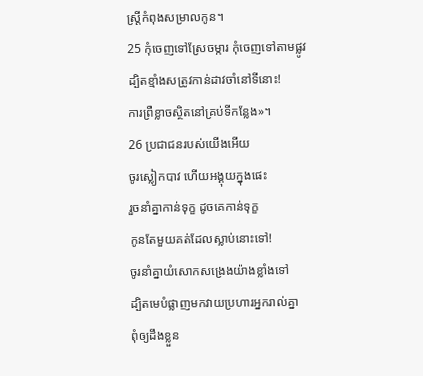ស្ត្រីកំពុងសម្រាលកូន។
25 កុំចេញទៅស្រែចម្ការ កុំចេញទៅតាមផ្លូវ
ដ្បិតខ្មាំងសត្រូវកាន់ដាវចាំនៅទីនោះ!
ការព្រឺខ្លាចស្ថិតនៅគ្រប់ទីកន្លែង»។
26 ប្រជាជនរបស់យើងអើយ
ចូរស្លៀកបាវ ហើយអង្គុយក្នុងផេះ
រួចនាំគ្នាកាន់ទុក្ខ ដូចគេកាន់ទុក្ខ
កូនតែមួយគត់ដែលស្លាប់នោះទៅ!
ចូរនាំគ្នាយំសោកសង្រេងយ៉ាងខ្លាំងទៅ
ដ្បិតមេបំផ្លាញមកវាយប្រហារអ្នករាល់គ្នា
ពុំឲ្យដឹងខ្លួន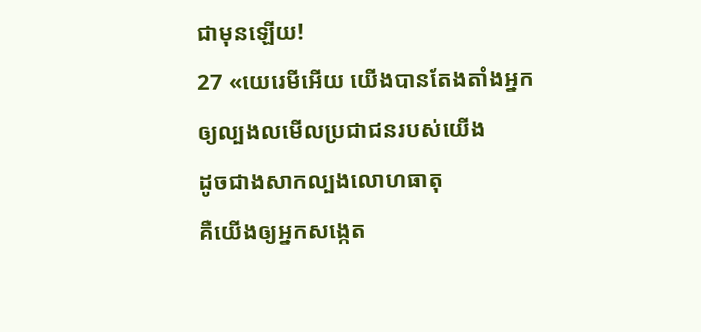ជាមុនឡើយ!
27 «យេរេមីអើយ យើងបានតែងតាំងអ្នក
ឲ្យល្បងលមើលប្រជាជនរបស់យើង
ដូចជាងសាកល្បងលោហធាតុ
គឺយើងឲ្យអ្នកសង្កេត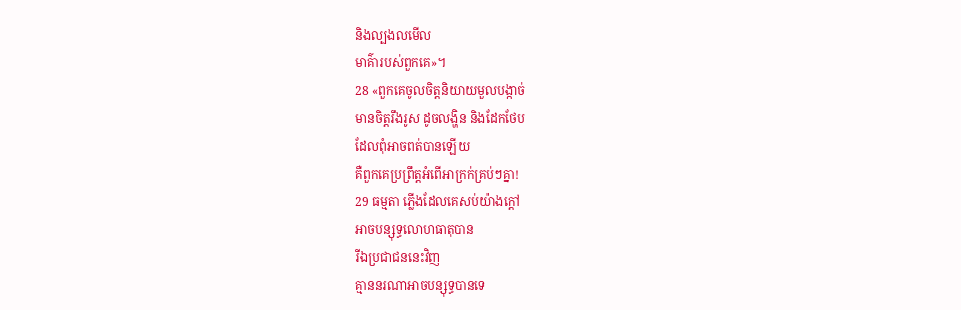និងល្បងលមើល
មាគ៌ារបស់ពួកគេ»។
28 «ពួកគេចូលចិត្តនិយាយមួលបង្កាច់
មានចិត្តរឹងរូស ដូចលង្ហិន និងដែកថែប
ដែលពុំអាចពត់បានឡើយ
គឺពួកគេប្រព្រឹត្តអំពើអាក្រក់គ្រប់ៗគ្នា!
29 ធម្មតា ភ្លើងដែលគេសប់យ៉ាងក្ដៅ
អាចបន្សុទ្ធលោហធាតុបាន
រីឯប្រជាជននេះវិញ
គ្មាននរណាអាចបន្សុទ្ធបានទេ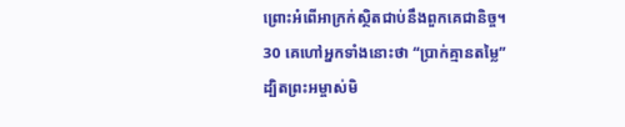ព្រោះអំពើអាក្រក់ស្ថិតជាប់នឹងពួកគេជានិច្ច។
30 គេហៅអ្នកទាំងនោះថា “ប្រាក់គ្មានតម្លៃ”
ដ្បិតព្រះអម្ចាស់មិ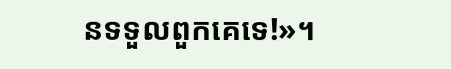នទទួលពួកគេទេ!»។